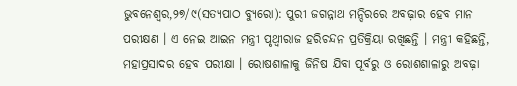ଭୁବନେଶ୍ୱର,୨୭/୯(ସତ୍ୟପାଠ ବ୍ୟୁରୋ): ପୁରୀ ଜଗନ୍ନାଥ ମନ୍ଦିରରେ ଅବଢ଼ାର ହେବ ମାନ ପରୀକ୍ଷଣ । ଏ ନେଇ ଆଇନ ମନ୍ତ୍ରୀ ପୃଥ୍ବୀରାଜ ହରିଚନ୍ଦନ ପ୍ରତିକ୍ରିୟା ରଖିଛନ୍ତି । ମନ୍ତ୍ରୀ କହିଛନ୍ତି, ମହାପ୍ରସାଦର ହେବ ପରୀକ୍ଷା । ରୋଷଶାଳାକୁ ଜିନିଷ ଯିବା ପୂର୍ବରୁ ଓ ରୋଶଶାଳାରୁ ଅବଢ଼ା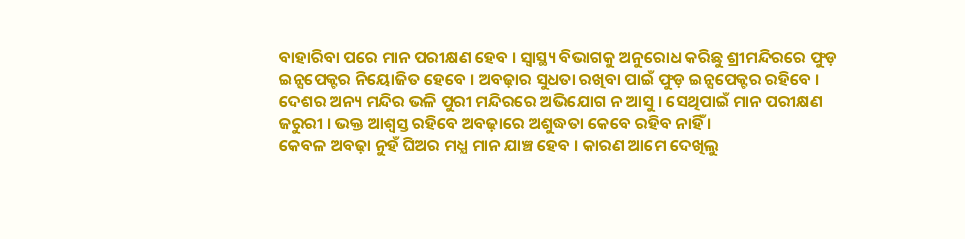ବାହାରିବା ପରେ ମାନ ପରୀକ୍ଷଣ ହେବ । ସ୍ୱାସ୍ଥ୍ୟ ବିଭାଗକୁ ଅନୁରୋଧ କରିଛୁ ଶ୍ରୀମନ୍ଦିରରେ ଫୁଡ଼ ଇନ୍ସପେକ୍ଟର ନିୟୋଜିତ ହେବେ । ଅବଢ଼ାର ସୁଧତା ରଖିବା ପାଇଁ ଫୁଡ଼ ଇନ୍ସପେକ୍ଟର ରହିବେ ।
ଦେଶର ଅନ୍ୟ ମନ୍ଦିର ଭଳି ପୁରୀ ମନ୍ଦିରରେ ଅଭିଯୋଗ ନ ଆସୁ । ସେଥିପାଇଁ ମାନ ପରୀକ୍ଷଣ ଜରୁରୀ । ଭକ୍ତ ଆଶ୍ୱସ୍ତ ରହିବେ ଅବଢ଼ାରେ ଅଶୁଦ୍ଧତା କେବେ ରହିବ ନାହିଁ ।
କେବଳ ଅବଢ଼ା ନୁହଁ ଘିଅର ମଧ୍ଯ ମାନ ଯାଞ୍ଚ ହେବ । କାରଣ ଆମେ ଦେଖିଲୁ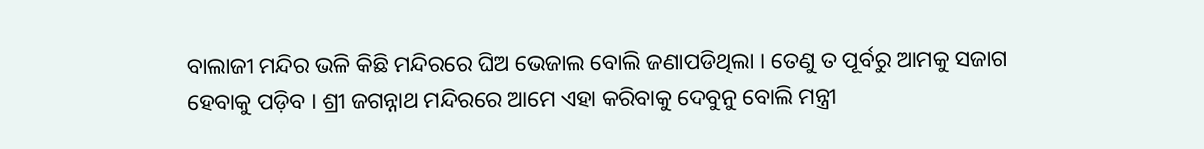ବାଲାଜୀ ମନ୍ଦିର ଭଳି କିଛି ମନ୍ଦିରରେ ଘିଅ ଭେଜାଲ ବୋଲି ଜଣାପଡିଥିଲା । ତେଣୁ ତ ପୂର୍ବରୁ ଆମକୁ ସଜାଗ ହେବାକୁ ପଡ଼ିବ । ଶ୍ରୀ ଜଗନ୍ନାଥ ମନ୍ଦିରରେ ଆମେ ଏହା କରିବାକୁ ଦେବୁନୁ ବୋଲି ମନ୍ତ୍ରୀ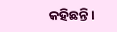କହିଛନ୍ତି ।